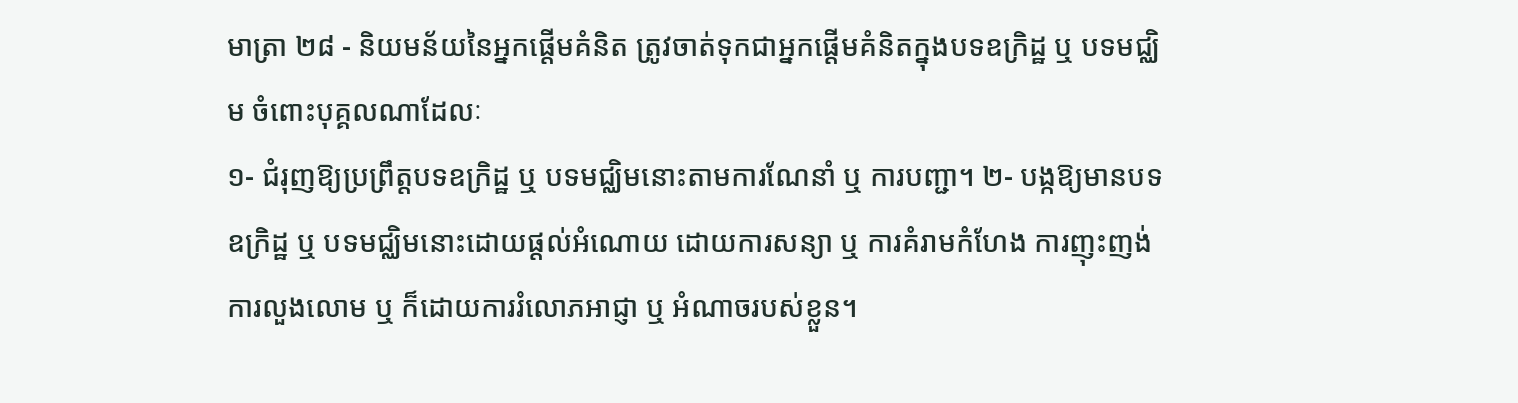មាត្រា ២៨ - និយមន័យនៃអ្នកផ្តើមគំនិត ត្រូវចាត់ទុកជាអ្នកផ្តើមគំនិតក្នុងបទឧក្រិដ្ឋ ឬ បទមជ្ឈិម ចំពោះបុគ្គលណាដែលៈ
១- ជំរុញឱ្យប្រព្រឹត្តបទឧក្រិដ្ឋ ឬ បទមជ្ឈិមនោះតាមការណែនាំ ឬ ការបញ្ជា។ ២- បង្កឱ្យមានបទឧក្រិដ្ឋ ឬ បទមជ្ឈិមនោះដោយផ្តល់អំណោយ ដោយការសន្យា ឬ ការគំរាមកំហែង ការញុះញង់ ការលួងលោម ឬ ក៏ដោយការរំលោភអាជ្ញា ឬ អំណាចរបស់ខ្លួន។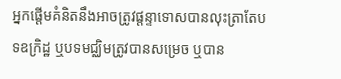អ្នកផ្តើមគំនិតនឹងអាចត្រូវផ្តន្ទាទោសបានលុះត្រាតែបទឧក្រិដ្ឋ ឬបទមជ្ឈិមត្រូវបានសម្រេច ឬបាន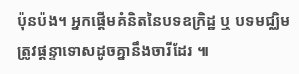ប៉ុនប៉ង។ អ្នកផ្តើមគំនិតនៃបទឧក្រិដ្ឋ ឬ បទមជ្ឈិម ត្រូវផ្តន្ទាទោសដូចគ្នានឹងចារីដែរ ៕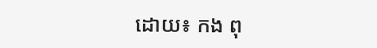ដោយ៖ កង ពុ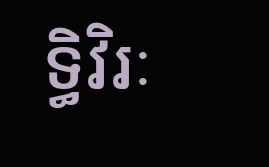ទ្ធិវិរៈ